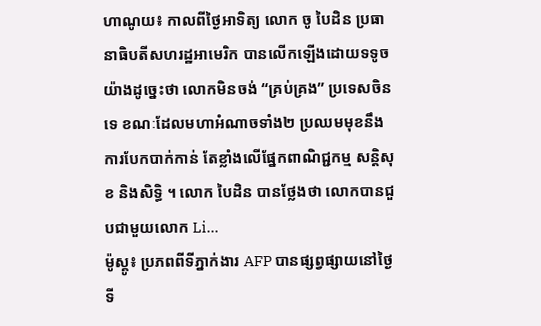ហាណូយ៖ កាលពីថ្ងៃអាទិត្យ លោក ចូ បៃដិន ប្រធានាធិបតីសហរដ្ឋអាមេរិក បានលើកឡើងដោយទទូចយ៉ាងដូច្នេះថា លោកមិនចង់ “គ្រប់គ្រង” ប្រទេសចិន ទេ ខណៈដែលមហាអំណាចទាំង២ ប្រឈមមុខនឹងការបែកបាក់កាន់ តែខ្លាំងលើផ្នែកពាណិជ្ជកម្ម សន្តិសុខ និងសិទ្ធិ ។ លោក បៃដិន បានថ្លែងថា លោកបានជួបជាមួយលោក Li...
ម៉ូស្គូ៖ ប្រភពពីទីភ្នាក់ងារ AFP បានផ្សព្វផ្សាយនៅថ្ងៃទី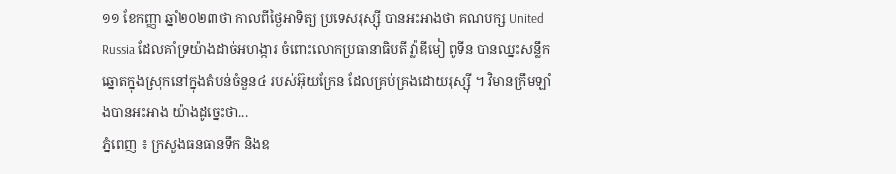១១ ខែកញ្ញា ឆ្នាំ២០២៣ថា កាលពីថ្ងៃអាទិត្យ ប្រទេសរុស្ស៊ី បានអះអាងថា គណបក្ស United Russia ដែលគាំទ្រយ៉ាងដាច់អហង្ការ ចំពោះលោកប្រធានាធិបតី វ្ល៉ាឌីមៀ ពូទីន បានឈ្នះសន្លឹកឆ្នោតក្នុងស្រុកនៅក្នុងតំបន់ចំនួន៤ របស់អ៊ុយក្រែន ដែលគ្រប់គ្រងដោយរុស្ស៊ី ។ វិមានក្រឹមឡាំងបានអះអាង យ៉ាងដូច្នេះថា...
ភ្នំពេញ ៖ ក្រសួងធនធានទឹក និងឧ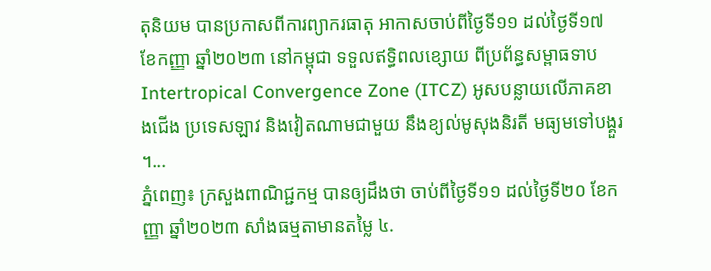តុនិយម បានប្រកាសពីការព្យាករធាតុ អាកាសចាប់ពីថ្ងៃទី១១ ដល់ថ្ងៃទី១៧ ខែកញ្ញា ឆ្នាំ២០២៣ នៅកម្ពុជា ទទួលឥទ្ធិពលខ្សោយ ពីប្រព័ន្ធសម្ពាធទាប Intertropical Convergence Zone (ITCZ) អូសបន្លាយលើភាគខាងជើង ប្រទេសឡាវ និងវៀតណាមជាមួយ នឹងខ្យល់មូសុងនិរតី មធ្យមទៅបង្គួរ ។...
ភ្នំពេញ៖ ក្រសួងពាណិជ្ជកម្ម បានឲ្យដឹងថា ចាប់ពីថ្ងៃទី១១ ដល់ថ្ងៃទី២០ ខែកញ្ញា ឆ្នាំ២០២៣ សាំងធម្មតាមានតម្លៃ ៤.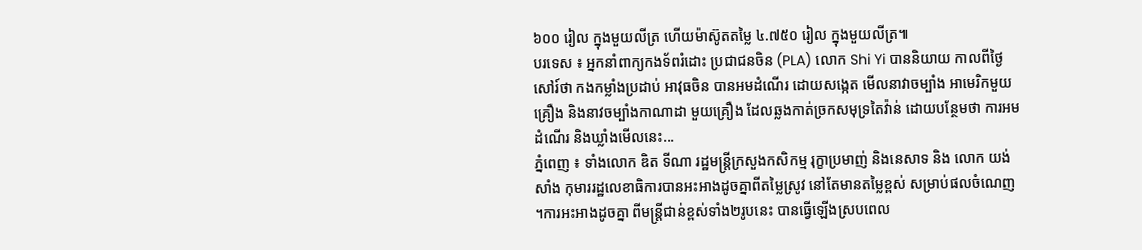៦០០ រៀល ក្នុងមួយលីត្រ ហើយម៉ាស៊ូតតម្លៃ ៤.៧៥០ រៀល ក្នុងមួយលីត្រ៕
បរទេស ៖ អ្នកនាំពាក្យកងទ័ពរំដោះ ប្រជាជនចិន (PLA) លោក Shi Yi បាននិយាយ កាលពីថ្ងៃសៅរ៍ថា កងកម្លាំងប្រដាប់ អាវុធចិន បានអមដំណើរ ដោយសង្កេត មើលនាវាចម្បាំង អាមេរិកមួយគ្រឿង និងនាវចម្បាំងកាណាដា មួយគ្រឿង ដែលឆ្លងកាត់ច្រកសមុទ្រតៃវ៉ាន់ ដោយបន្ថែមថា ការអមដំណើរ និងឃ្លាំងមើលនេះ...
ភ្នំពេញ ៖ ទាំងលោក ឌិត ទីណា រដ្ឋមន្រ្តីក្រសួងកសិកម្ម រុក្ខាប្រមាញ់ និងនេសាទ និង លោក យង់សាំង កុមាររដ្ឋលេខាធិការបានអះអាងដូចគ្នាពីតម្លៃស្រូវ នៅតែមានតម្លៃខ្ពស់ សម្រាប់ផលចំណេញ ។ការអះអាងដូចគ្នា ពីមន្រ្តីជាន់ខ្ពស់ទាំង២រូបនេះ បានធ្វើឡើងស្របពេល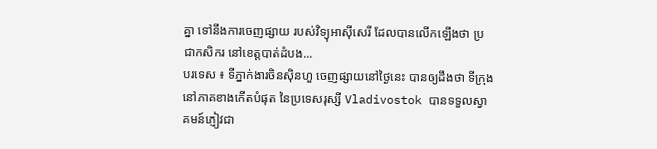គ្នា ទៅនឹងការចេញផ្សាយ របស់វិទ្យុអាស៊ីសេរី ដែលបានលើកឡើងថា ប្រជាកសិករ នៅខេត្តបាត់ដំបង...
បរទេស ៖ ទីភ្នាក់ងារចិនស៊ិនហួ ចេញផ្សាយនៅថ្ងៃនេះ បានឲ្យដឹងថា ទីក្រុងនៅភាគខាងកើតបំផុត នៃប្រទេសរុស្សី Vladivostok បានទទួលស្វាគមន៍ភ្ញៀវជា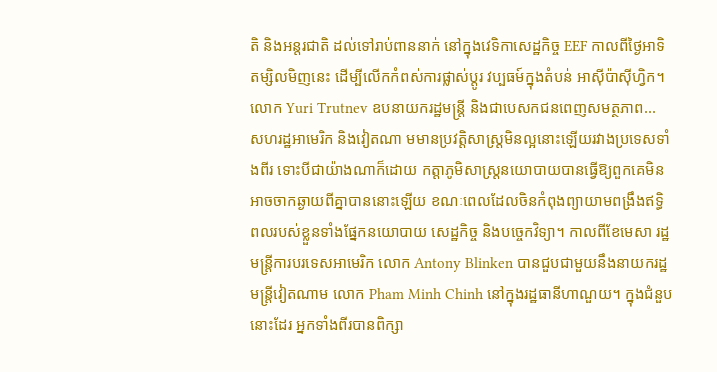តិ និងអន្តរជាតិ ដល់ទៅរាប់ពាននាក់ នៅក្នុងវេទិកាសេដ្ឋកិច្ច EEF កាលពីថ្ងៃអាទិតម្សិលមិញនេះ ដើម្បីលើកកំពស់ការផ្លាស់ប្តូរ វប្បធម៍ក្នុងតំបន់ អាស៊ីប៉ាស៊ីហ្វិក។ លោក Yuri Trutnev ឧបនាយករដ្ឋមន្ត្រី និងជាបេសកជនពេញសមត្ថភាព...
សហរដ្ឋអាមេរិក និងវៀតណា មមានប្រវត្តិសាស្រ្តមិនល្អនោះឡើយរវាងប្រទេសទាំងពីរ ទោះបីជាយ៉ាងណាក៏ដោយ កត្តាភូមិសាស្ត្រនយោបាយបានធ្វើឱ្យពួកគេមិនអាចចាកឆ្ងាយពីគ្នាបាននោះឡើយ ខណៈពេលដែលចិនកំពុងព្យាយាមពង្រឹងឥទ្ធិពលរបស់ខ្លួនទាំងផ្នែកនយោបាយ សេដ្ឋកិច្ច និងបច្ចេកវិទ្យា។ កាលពីខែមេសា រដ្ឋមន្ត្រីការបរទេសអាមេរិក លោក Antony Blinken បានជួបជាមួយនឹងនាយករដ្ឋមន្រ្តីវៀតណាម លោក Pham Minh Chinh នៅក្នុងរដ្ឋធានីហាណួយ។ ក្នុងជំនួបនោះដែរ អ្នកទាំងពីរបានពិក្សា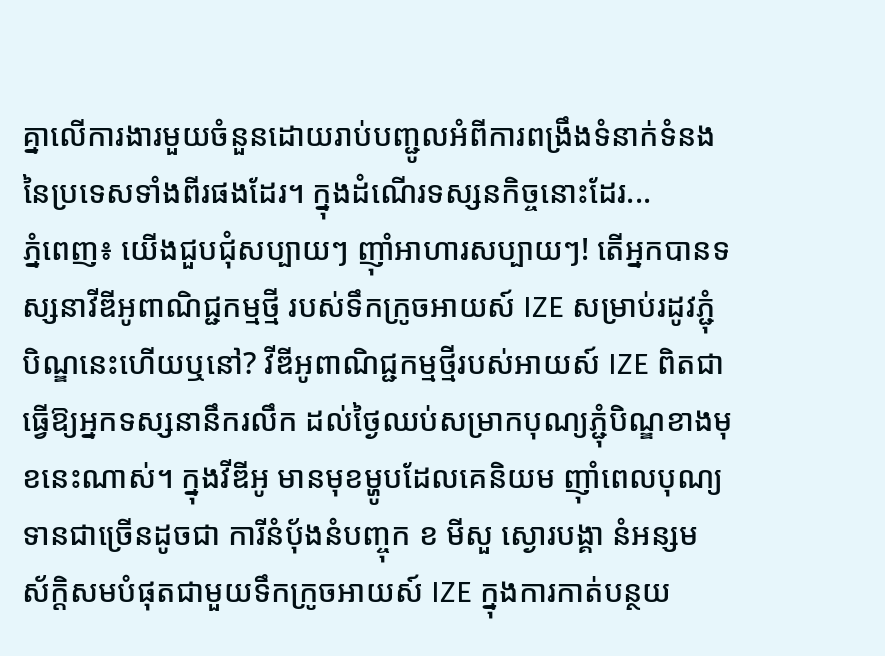គ្នាលើការងារមួយចំនួនដោយរាប់បញ្ជូលអំពីការពង្រឹងទំនាក់ទំនងនៃប្រទេសទាំងពីរផងដែរ។ ក្នុងដំណើរទស្សនកិច្ចនោះដែរ...
ភ្នំពេញ៖ យើងជួបជុំសប្បាយៗ ញ៉ាំអាហារសប្បាយៗ! តើអ្នកបានទស្សនាវីឌីអូពាណិជ្ជកម្មថ្មី របស់ទឹកក្រូចអាយស៍ IZE សម្រាប់រដូវភ្ជុំបិណ្ឌនេះហើយឬនៅ? វីឌីអូពាណិជ្ជកម្មថ្មីរបស់អាយស៍ IZE ពិតជាធ្វើឱ្យអ្នកទស្សនានឹករលឹក ដល់ថ្ងៃឈប់សម្រាកបុណ្យភ្ជុំបិណ្ឌខាងមុខនេះណាស់។ ក្នុងវីឌីអូ មានមុខម្ហូបដែលគេនិយម ញ៉ាំពេលបុណ្យទានជាច្រើនដូចជា ការីនំប៉័ងនំបញ្ចុក ខ មីសួ ស្ងោរបង្គា នំអន្សម ស័ក្តិសមបំផុតជាមួយទឹកក្រូចអាយស៍ IZE ក្នុងការកាត់បន្ថយ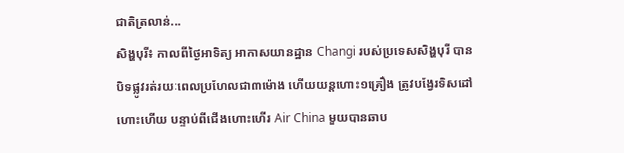ជាតិត្រលាន់...
សិង្ហបុរី៖ កាលពីថ្ងៃអាទិត្យ អាកាសយានដ្ឋាន Changi របស់ប្រទេសសិង្ហបុរី បានបិទផ្លូវរត់រយៈពេលប្រហែលជា៣ម៉ោង ហើយយន្តហោះ១គ្រឿង ត្រូវបង្វែរទិសដៅហោះហើយ បន្ទាប់ពីជើងហោះហើរ Air China មួយបានឆាប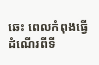ឆេះ ពេលកំពុងធ្វើដំណើរពីទី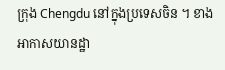ក្រុង Chengdu នៅក្នុងប្រទេសចិន ។ ខាងអាកាសយានដ្ឋា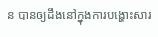ន បានឲ្យដឹងនៅក្នុងការបង្ហោះសារ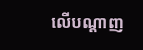លើបណ្តាញ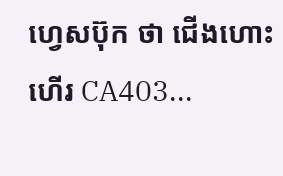ហ្វេសប៊ុក ថា ជើងហោះហើរ CA403...